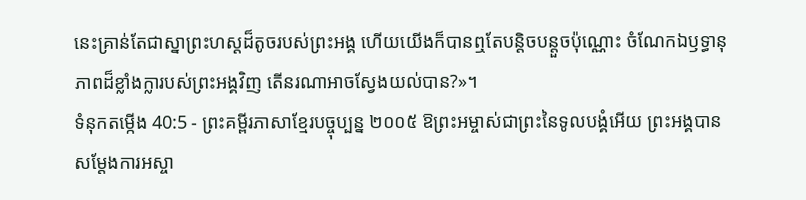នេះគ្រាន់តែជាស្នាព្រះហស្ដដ៏តូចរបស់ព្រះអង្គ ហើយយើងក៏បានឮតែបន្តិចបន្តួចប៉ុណ្ណោះ ចំណែកឯឫទ្ធានុភាពដ៏ខ្លាំងក្លារបស់ព្រះអង្គវិញ តើនរណាអាចស្វែងយល់បាន?»។
ទំនុកតម្កើង 40:5 - ព្រះគម្ពីរភាសាខ្មែរបច្ចុប្បន្ន ២០០៥ ឱព្រះអម្ចាស់ជាព្រះនៃទូលបង្គំអើយ ព្រះអង្គបានសម្តែងការអស្ចា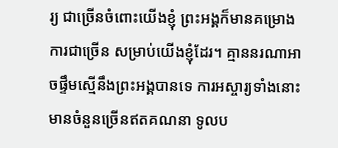រ្យ ជាច្រើនចំពោះយើងខ្ញុំ ព្រះអង្គក៏មានគម្រោងការជាច្រើន សម្រាប់យើងខ្ញុំដែរ។ គ្មាននរណាអាចផ្ទឹមស្មើនឹងព្រះអង្គបានទេ ការអស្ចារ្យទាំងនោះមានចំនួនច្រើនឥតគណនា ទូលប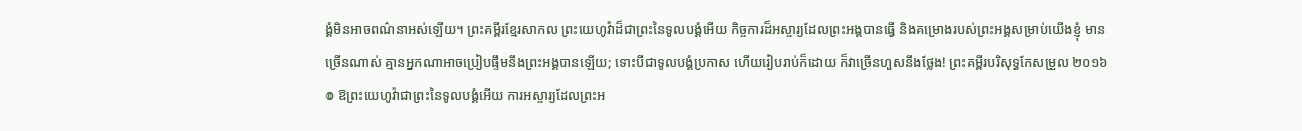ង្គំមិនអាចពណ៌នាអស់ឡើយ។ ព្រះគម្ពីរខ្មែរសាកល ព្រះយេហូវ៉ាដ៏ជាព្រះនៃទូលបង្គំអើយ កិច្ចការដ៏អស្ចារ្យដែលព្រះអង្គបានធ្វើ និងគម្រោងរបស់ព្រះអង្គសម្រាប់យើងខ្ញុំ មានច្រើនណាស់ គ្មានអ្នកណាអាចប្រៀបផ្ទឹមនឹងព្រះអង្គបានឡើយ; ទោះបីជាទូលបង្គំប្រកាស ហើយរៀបរាប់ក៏ដោយ ក៏វាច្រើនហួសនឹងថ្លែង! ព្រះគម្ពីរបរិសុទ្ធកែសម្រួល ២០១៦ ៙ ឱព្រះយេហូវ៉ាជាព្រះនៃទូលបង្គំអើយ ការអស្ចារ្យដែលព្រះអ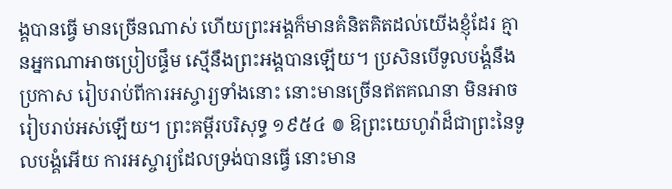ង្គបានធ្វើ មានច្រើនណាស់ ហើយព្រះអង្គក៏មានគំនិតគិតដល់យើងខ្ញុំដែរ គ្មានអ្នកណាអាចប្រៀបផ្ទឹម ស្មើនឹងព្រះអង្គបានឡើយ។ ប្រសិនបើទូលបង្គំនឹងប្រកាស រៀបរាប់ពីការអស្ចារ្យទាំងនោះ នោះមានច្រើនឥតគណនា មិនអាចរៀបរាប់អស់ឡើយ។ ព្រះគម្ពីរបរិសុទ្ធ ១៩៥៤ ៙ ឱព្រះយេហូវ៉ាដ៏ជាព្រះនៃទូលបង្គំអើយ ការអស្ចារ្យដែលទ្រង់បានធ្វើ នោះមាន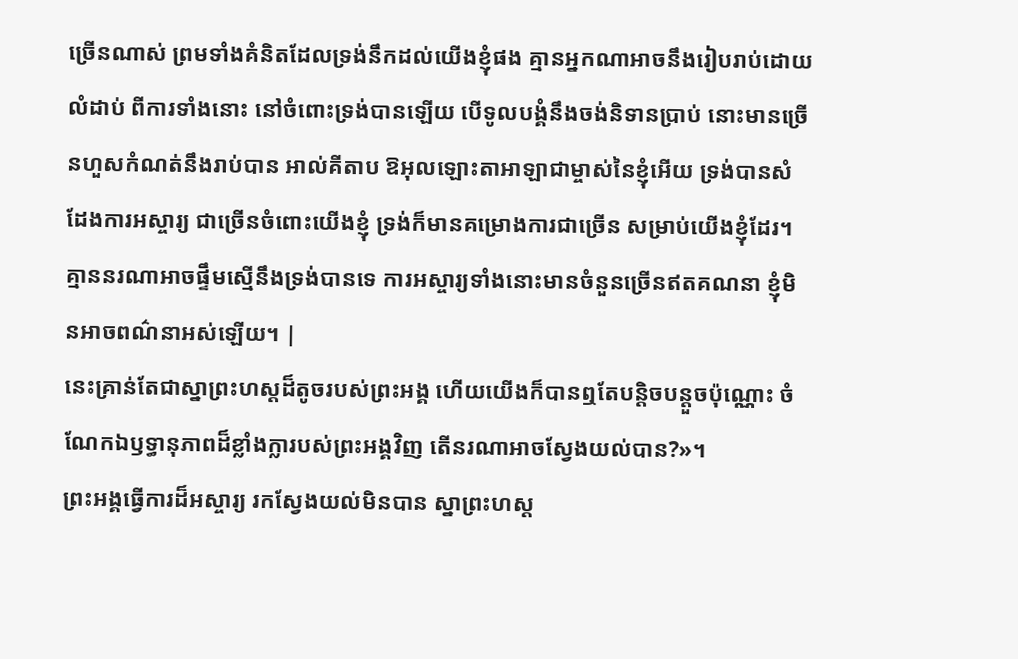ច្រើនណាស់ ព្រមទាំងគំនិតដែលទ្រង់នឹកដល់យើងខ្ញុំផង គ្មានអ្នកណាអាចនឹងរៀបរាប់ដោយលំដាប់ ពីការទាំងនោះ នៅចំពោះទ្រង់បានឡើយ បើទូលបង្គំនឹងចង់និទានប្រាប់ នោះមានច្រើនហួសកំណត់នឹងរាប់បាន អាល់គីតាប ឱអុលឡោះតាអាឡាជាម្ចាស់នៃខ្ញុំអើយ ទ្រង់បានសំដែងការអស្ចារ្យ ជាច្រើនចំពោះយើងខ្ញុំ ទ្រង់ក៏មានគម្រោងការជាច្រើន សម្រាប់យើងខ្ញុំដែរ។ គ្មាននរណាអាចផ្ទឹមស្មើនឹងទ្រង់បានទេ ការអស្ចារ្យទាំងនោះមានចំនួនច្រើនឥតគណនា ខ្ញុំមិនអាចពណ៌នាអស់ឡើយ។ |
នេះគ្រាន់តែជាស្នាព្រះហស្ដដ៏តូចរបស់ព្រះអង្គ ហើយយើងក៏បានឮតែបន្តិចបន្តួចប៉ុណ្ណោះ ចំណែកឯឫទ្ធានុភាពដ៏ខ្លាំងក្លារបស់ព្រះអង្គវិញ តើនរណាអាចស្វែងយល់បាន?»។
ព្រះអង្គធ្វើការដ៏អស្ចារ្យ រកស្វែងយល់មិនបាន ស្នាព្រះហស្ដ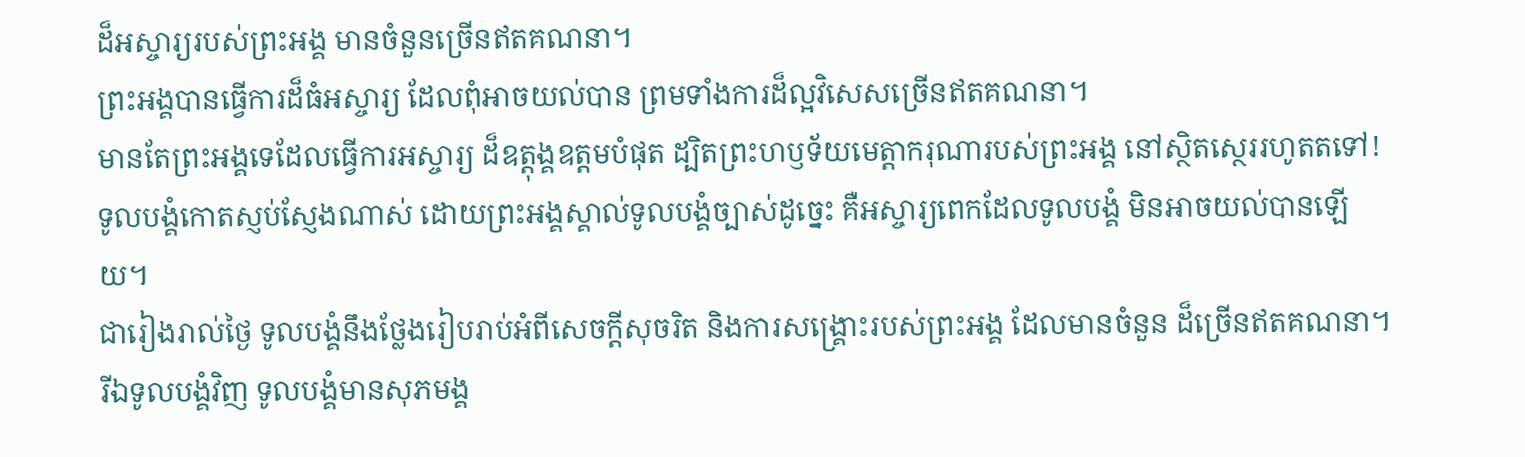ដ៏អស្ចារ្យរបស់ព្រះអង្គ មានចំនួនច្រើនឥតគណនា។
ព្រះអង្គបានធ្វើការដ៏ធំអស្ចារ្យ ដែលពុំអាចយល់បាន ព្រមទាំងការដ៏ល្អវិសេសច្រើនឥតគណនា។
មានតែព្រះអង្គទេដែលធ្វើការអស្ចារ្យ ដ៏ឧត្ដុង្គឧត្ដមបំផុត ដ្បិតព្រះហឫទ័យមេត្តាករុណារបស់ព្រះអង្គ នៅស្ថិតស្ថេររហូតតទៅ!
ទូលបង្គំកោតស្ញប់ស្ញែងណាស់ ដោយព្រះអង្គស្គាល់ទូលបង្គំច្បាស់ដូច្នេះ គឺអស្ចារ្យពេកដែលទូលបង្គំ មិនអាចយល់បានឡើយ។
ជារៀងរាល់ថ្ងៃ ទូលបង្គំនឹងថ្លែងរៀបរាប់អំពីសេចក្ដីសុចរិត និងការសង្គ្រោះរបស់ព្រះអង្គ ដែលមានចំនួន ដ៏ច្រើនឥតគណនា។
រីឯទូលបង្គំវិញ ទូលបង្គំមានសុភមង្គ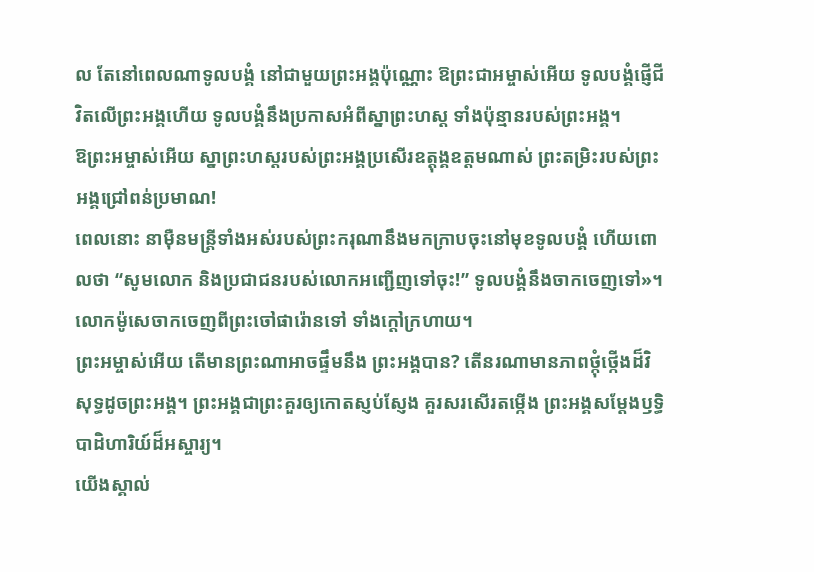ល តែនៅពេលណាទូលបង្គំ នៅជាមួយព្រះអង្គប៉ុណ្ណោះ ឱព្រះជាអម្ចាស់អើយ ទូលបង្គំផ្ញើជីវិតលើព្រះអង្គហើយ ទូលបង្គំនឹងប្រកាសអំពីស្នាព្រះហស្ដ ទាំងប៉ុន្មានរបស់ព្រះអង្គ។
ឱព្រះអម្ចាស់អើយ ស្នាព្រះហស្ដរបស់ព្រះអង្គប្រសើរឧត្ដុង្គឧត្ដមណាស់ ព្រះតម្រិះរបស់ព្រះអង្គជ្រៅពន់ប្រមាណ!
ពេលនោះ នាម៉ឺនមន្ត្រីទាំងអស់របស់ព្រះករុណានឹងមកក្រាបចុះនៅមុខទូលបង្គំ ហើយពោលថា “សូមលោក និងប្រជាជនរបស់លោកអញ្ជើញទៅចុះ!” ទូលបង្គំនឹងចាកចេញទៅ»។ លោកម៉ូសេចាកចេញពីព្រះចៅផារ៉ោនទៅ ទាំងក្ដៅក្រហាយ។
ព្រះអម្ចាស់អើយ តើមានព្រះណាអាចផ្ទឹមនឹង ព្រះអង្គបាន? តើនរណាមានភាពថ្កុំថ្កើងដ៏វិសុទ្ធដូចព្រះអង្គ។ ព្រះអង្គជាព្រះគួរឲ្យកោតស្ញប់ស្ញែង គួរសរសើរតម្កើង ព្រះអង្គសម្តែងឫទ្ធិបាដិហារិយ៍ដ៏អស្ចារ្យ។
យើងស្គាល់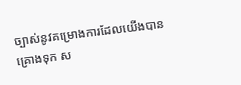ច្បាស់នូវគម្រោងការដែលយើងបានគ្រោងទុក ស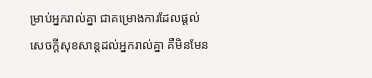ម្រាប់អ្នករាល់គ្នា ជាគម្រោងការដែលផ្ដល់សេចក្ដីសុខសាន្តដល់អ្នករាល់គ្នា គឺមិនមែន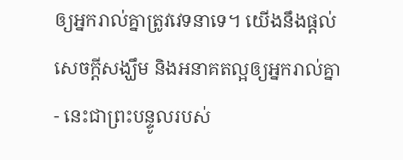ឲ្យអ្នករាល់គ្នាត្រូវវេទនាទេ។ យើងនឹងផ្ដល់សេចក្ដីសង្ឃឹម និងអនាគតល្អឲ្យអ្នករាល់គ្នា - នេះជាព្រះបន្ទូលរបស់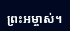ព្រះអម្ចាស់។